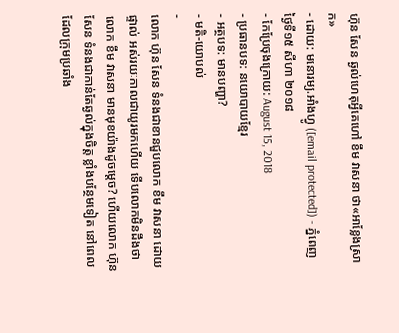ហ៊ុន សែន ឆ្ងល់ហេតុអ្វីគេហៅ ខឹម វាសនា ថា«អាខ្លែងស្រាក»
- ដោយ: មនោរម្យ.អាំងហ្វូ ([email protected]) - ភ្នំពេញ ថ្ងៃទី១៥ សីហា ២០១៨
- កែប្រែចុងក្រោយ: August 15, 2018
- ប្រធានបទ: នយោបាយខ្មែរ
- អត្ថបទ: មានបញ្ហា?
- មតិ-យោបល់
-
លោក ហ៊ុន សែន ទំនងជាខានជួបលោក ខឹម វាសនា ដោយផ្ទាល់ អស់រយៈកាលជាយូរមកហើយ ទើបលោកមិនដឹងថា លោក ខឹម វាសនា មានមុខយ៉ាងដូចម្ដេច? ហើយលោក ហ៊ុន សែន ទំនងជាកាន់តែឆ្ងល់ក្នុងចិត្ត ខ្លាំងបន្ថែមទៀត នៅពេលដែលក្រុមប្រឆាំង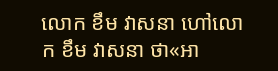លោក ខឹម វាសនា ហៅលោក ខឹម វាសនា ថា«អា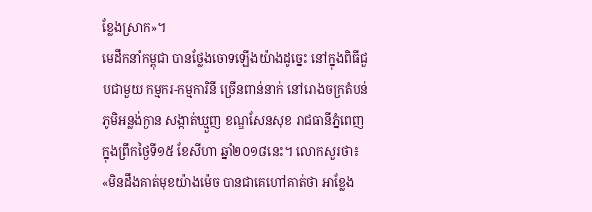ខ្លែងស្រាក»។
មេដឹកនាំកម្ពុជា បានថ្លែងចោទឡើងយ៉ាងដូច្នេះ នៅក្នុងពិធីជួបជាមួយ កម្មករ-កម្មការិនី ច្រើនពាន់នាក់ នៅរោងចក្រតំបន់ភូមិអន្លង់ក្ងាន សង្កាត់ឃ្មួញ ខណ្ឌសែនសុខ រាជធានីភ្នំពេញ ក្នុងព្រឹកថ្ងៃទី១៥ ខែសីហា ឆ្នាំ២០១៨នេះ។ លោកសួរថា៖ «មិនដឹងគាត់មុខយ៉ាងម៉េច បានជាគេហៅគាត់ថា អាខ្លែង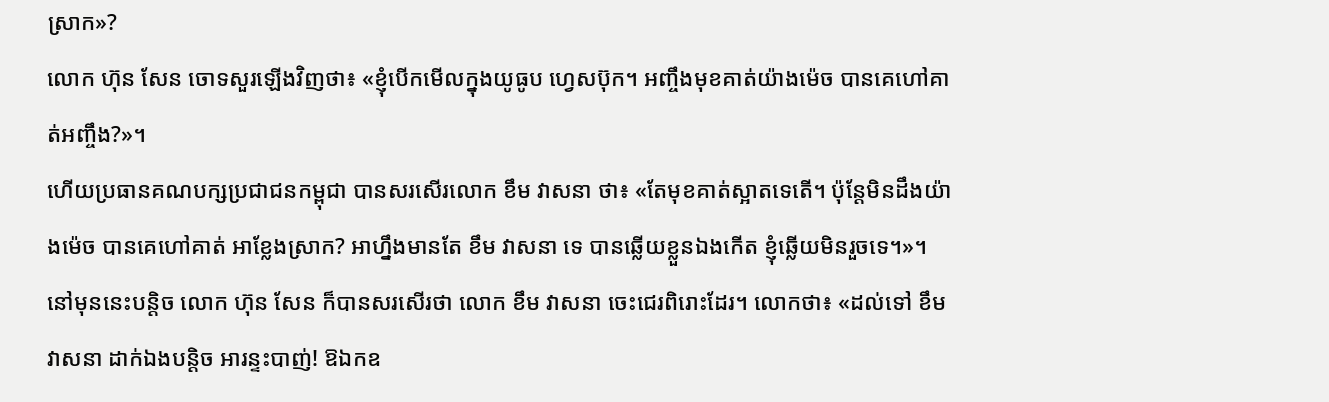ស្រាក»?
លោក ហ៊ុន សែន ចោទសួរឡើងវិញថា៖ «ខ្ញុំបើកមើលក្នុងយូធូប ហ្វេសប៊ុក។ អញ្ចឹងមុខគាត់យ៉ាងម៉េច បានគេហៅគាត់អញ្ចឹង?»។
ហើយប្រធានគណបក្សប្រជាជនកម្ពុជា បានសរសើរលោក ខឹម វាសនា ថា៖ «តែមុខគាត់ស្អាតទេតើ។ ប៉ុន្តែមិនដឹងយ៉ាងម៉េច បានគេហៅគាត់ អាខ្លែងស្រាក? អាហ្នឹងមានតែ ខឹម វាសនា ទេ បានឆ្លើយខ្លួនឯងកើត ខ្ញុំឆ្លើយមិនរួចទេ។»។
នៅមុននេះបន្តិច លោក ហ៊ុន សែន ក៏បានសរសើរថា លោក ខឹម វាសនា ចេះជេរពិរោះដែរ។ លោកថា៖ «ដល់ទៅ ខឹម វាសនា ដាក់ឯងបន្តិច អារន្ទះបាញ់! ឱឯកឧ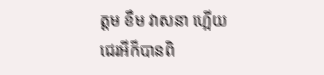ត្ដម ខឹម វាសនា ហ្អើយ ជេរអីក៏បានពិ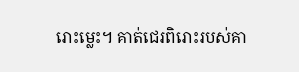រោះម្លេះ។ គាត់ជេរពិរោះរបស់គា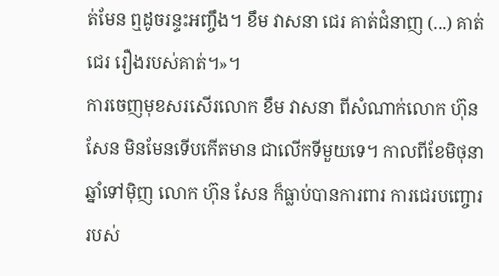ត់មែន ឮដូចរន្ទះអញ្ចឹង។ ខឹម វាសនា ជេរ គាត់ជំនាញ (...) គាត់ជេរ រឿងរបស់គាត់។»។
ការចេញមុខសរសើរលោក ខឹម វាសនា ពីសំណាក់លោក ហ៊ុន សែន មិនមែនទើបកើតមាន ជាលើកទីមួយទេ។ កាលពីខែមិថុនា ឆ្នាំទៅម៉ិញ លោក ហ៊ុន សែន ក៏ធ្លាប់បានការពារ ការជេរបញ្ចោររបស់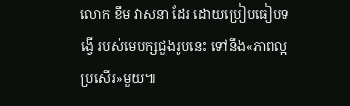លោក ខឹម វាសនា ដែរ ដោយប្រៀបធៀបទង្វើ របស់មេបក្សជួងរូបនេះ ទៅនឹង«ភាពល្អប្រសើរ»មួយ៕